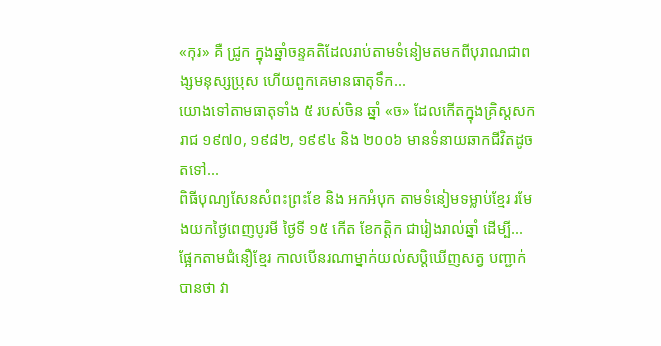«កុរ» គឺ ជូ្រក ក្នុងឆ្នាំចន្ទគតិដែលរាប់តាមទំនៀមតមកពីបុរាណជាពង្សមនុស្សប្រុស ហើយពួកគេមានធាតុទឹក...
យោងទៅតាមធាតុទាំង ៥ របស់ចិន ឆ្នាំ «ច» ដែលកើតក្នុងគ្រិស្តសករាជ ១៩៧០, ១៩៨២, ១៩៩៤ និង ២០០៦ មានទំនាយឆាកជីវិតដូចតទៅ...
ពិធីបុណ្យសែនសំពះព្រះខែ និង អកអំបុក តាមទំនៀមទម្លាប់ខ្មែរ រមែងយកថ្ងៃពេញបូរមី ថ្ងៃទី ១៥ កើត ខែកត្តិក ជារៀងរាល់ឆ្នាំ ដើម្បី...
ផ្អែកតាមជំនឿខ្មែរ កាលបើនរណាម្នាក់យល់សប្ដិឃើញសត្វ បញ្ជាក់បានថា វា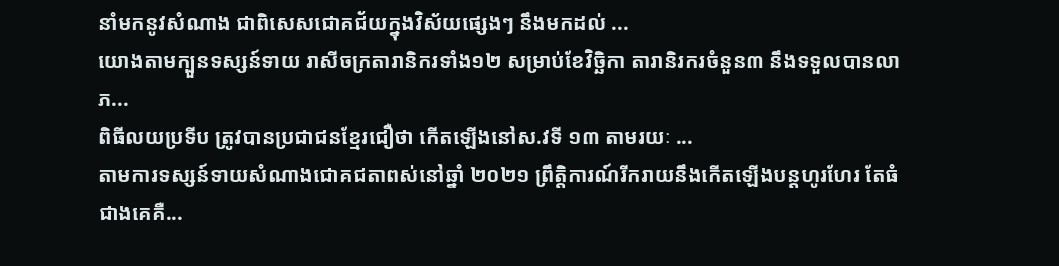នាំមកនូវសំណាង ជាពិសេសជោគជ័យក្នុងវិស័យផ្សេងៗ នឹងមកដល់ ...
យោងតាមក្បួនទស្សន៍ទាយ រាសីចក្រតារានិករទាំង១២ សម្រាប់ខែវិច្ឆិកា តារានិរករចំនួន៣ នឹងទទួលបានលាភ...
ពិធីលយប្រទីប ត្រូវបានប្រជាជនខ្មែរជឿថា កើតឡើងនៅស.វទី ១៣ តាមរយៈ ...
តាមការទស្សន៍ទាយសំណាងជោគជតាពស់នៅឆ្នាំ ២០២១ ព្រឹត្តិការណ៍រីករាយនឹងកើតឡើងបន្តហូរហែរ តែធំជាងគេគឺ...